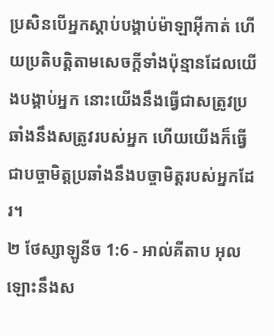ប្រសិនបើអ្នកស្តាប់បង្គាប់ម៉ាឡាអ៊ីកាត់ ហើយប្រតិបត្តិតាមសេចក្តីទាំងប៉ុន្មានដែលយើងបង្គាប់អ្នក នោះយើងនឹងធ្វើជាសត្រូវប្រឆាំងនឹងសត្រូវរបស់អ្នក ហើយយើងក៏ធ្វើជាបច្ចាមិត្តប្រឆាំងនឹងបច្ចាមិត្តរបស់អ្នកដែរ។
២ ថែស្សាឡូនីច 1:6 - អាល់គីតាប អុលឡោះនឹងស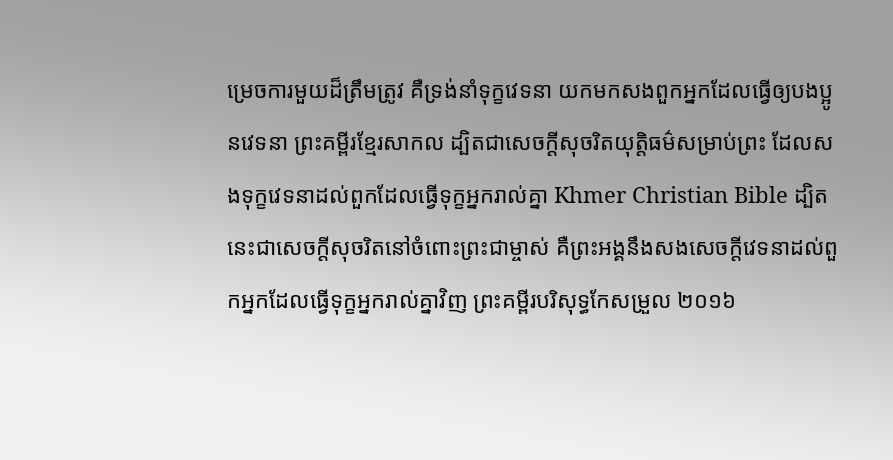ម្រេចការមួយដ៏ត្រឹមត្រូវ គឺទ្រង់នាំទុក្ខវេទនា យកមកសងពួកអ្នកដែលធ្វើឲ្យបងប្អូនវេទនា ព្រះគម្ពីរខ្មែរសាកល ដ្បិតជាសេចក្ដីសុចរិតយុត្តិធម៌សម្រាប់ព្រះ ដែលសងទុក្ខវេទនាដល់ពួកដែលធ្វើទុក្ខអ្នករាល់គ្នា Khmer Christian Bible ដ្បិតនេះជាសេចក្ដីសុចរិតនៅចំពោះព្រះជាម្ចាស់ គឺព្រះអង្គនឹងសងសេចក្ដីវេទនាដល់ពួកអ្នកដែលធ្វើទុក្ខអ្នករាល់គ្នាវិញ ព្រះគម្ពីរបរិសុទ្ធកែសម្រួល ២០១៦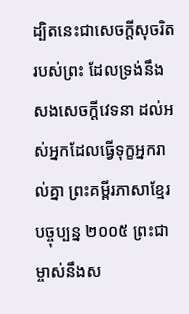ដ្បិតនេះជាសេចក្ដីសុចរិតរបស់ព្រះ ដែលទ្រង់នឹងសងសេចក្ដីវេទនា ដល់អស់អ្នកដែលធ្វើទុក្ខអ្នករាល់គ្នា ព្រះគម្ពីរភាសាខ្មែរបច្ចុប្បន្ន ២០០៥ ព្រះជាម្ចាស់នឹងស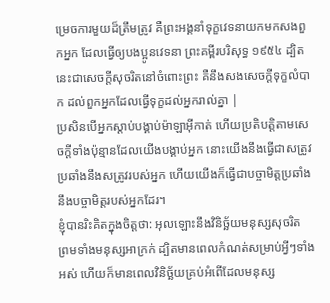ម្រេចការមួយដ៏ត្រឹមត្រូវ គឺព្រះអង្គនាំទុក្ខវេទនាយកមកសងពួកអ្នក ដែលធ្វើឲ្យបងប្អូនវេទនា ព្រះគម្ពីរបរិសុទ្ធ ១៩៥៤ ដ្បិតនេះជាសេចក្ដីសុចរិតនៅចំពោះព្រះ គឺនឹងសងសេចក្ដីទុក្ខលំបាក ដល់ពួកអ្នកដែលធ្វើទុក្ខដល់អ្នករាល់គ្នា |
ប្រសិនបើអ្នកស្តាប់បង្គាប់ម៉ាឡាអ៊ីកាត់ ហើយប្រតិបត្តិតាមសេចក្តីទាំងប៉ុន្មានដែលយើងបង្គាប់អ្នក នោះយើងនឹងធ្វើជាសត្រូវប្រឆាំងនឹងសត្រូវរបស់អ្នក ហើយយើងក៏ធ្វើជាបច្ចាមិត្តប្រឆាំងនឹងបច្ចាមិត្តរបស់អ្នកដែរ។
ខ្ញុំបានរិះគិតក្នុងចិត្តថា: អុលឡោះនឹងវិនិច្ឆ័យមនុស្សសុចរិត ព្រមទាំងមនុស្សអាក្រក់ ដ្បិតមានពេលកំណត់សម្រាប់អ្វីៗទាំងអស់ ហើយក៏មានពេលវិនិច្ឆ័យគ្រប់អំពើដែលមនុស្ស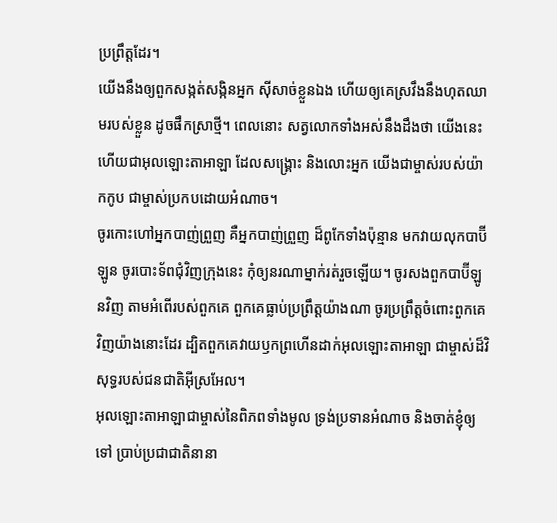ប្រព្រឹត្តដែរ។
យើងនឹងឲ្យពួកសង្កត់សង្កិនអ្នក ស៊ីសាច់ខ្លួនឯង ហើយឲ្យគេស្រវឹងនឹងហុតឈាមរបស់ខ្លួន ដូចផឹកស្រាថ្មី។ ពេលនោះ សត្វលោកទាំងអស់នឹងដឹងថា យើងនេះហើយជាអុលឡោះតាអាឡា ដែលសង្គ្រោះ និងលោះអ្នក យើងជាម្ចាស់របស់យ៉ាកកូប ជាម្ចាស់ប្រកបដោយអំណាច។
ចូរកោះហៅអ្នកបាញ់ព្រួញ គឺអ្នកបាញ់ព្រួញ ដ៏ពូកែទាំងប៉ុន្មាន មកវាយលុកបាប៊ីឡូន ចូរបោះទ័ពជុំវិញក្រុងនេះ កុំឲ្យនរណាម្នាក់រត់រួចឡើយ។ ចូរសងពួកបាប៊ីឡូនវិញ តាមអំពើរបស់ពួកគេ ពួកគេធ្លាប់ប្រព្រឹត្តយ៉ាងណា ចូរប្រព្រឹត្តចំពោះពួកគេវិញយ៉ាងនោះដែរ ដ្បិតពួកគេវាយឫកព្រហើនដាក់អុលឡោះតាអាឡា ជាម្ចាស់ដ៏វិសុទ្ធរបស់ជនជាតិអ៊ីស្រអែល។
អុលឡោះតាអាឡាជាម្ចាស់នៃពិភពទាំងមូល ទ្រង់ប្រទានអំណាច និងចាត់ខ្ញុំឲ្យទៅ ប្រាប់ប្រជាជាតិនានា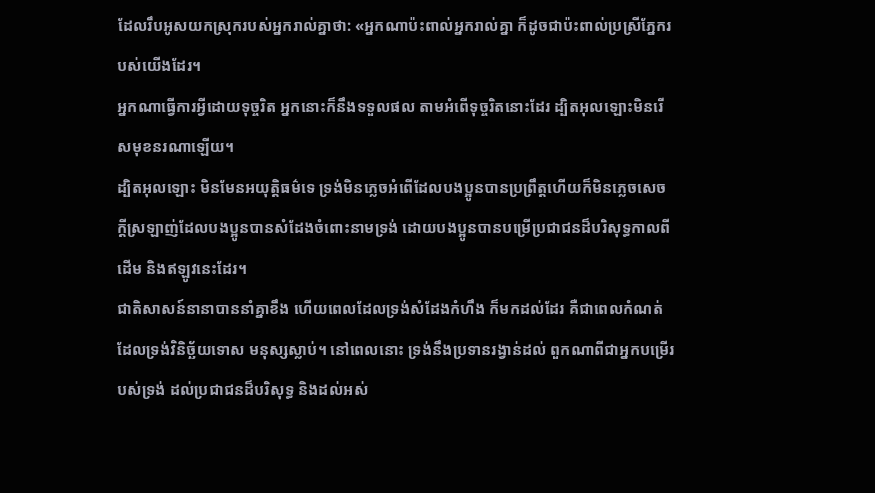ដែលរឹបអូសយកស្រុករបស់អ្នករាល់គ្នាថា: «អ្នកណាប៉ះពាល់អ្នករាល់គ្នា ក៏ដូចជាប៉ះពាល់ប្រស្រីភ្នែករបស់យើងដែរ។
អ្នកណាធ្វើការអ្វីដោយទុច្ចរិត អ្នកនោះក៏នឹងទទួលផល តាមអំពើទុច្ចរិតនោះដែរ ដ្បិតអុលឡោះមិនរើសមុខនរណាឡើយ។
ដ្បិតអុលឡោះ មិនមែនអយុត្ដិធម៌ទេ ទ្រង់មិនភ្លេចអំពើដែលបងប្អូនបានប្រព្រឹត្ដហើយក៏មិនភ្លេចសេចក្ដីស្រឡាញ់ដែលបងប្អូនបានសំដែងចំពោះនាមទ្រង់ ដោយបងប្អូនបានបម្រើប្រជាជនដ៏បរិសុទ្ធកាលពីដើម និងឥឡូវនេះដែរ។
ជាតិសាសន៍នានាបាននាំគ្នាខឹង ហើយពេលដែលទ្រង់សំដែងកំហឹង ក៏មកដល់ដែរ គឺជាពេលកំណត់ដែលទ្រង់វិនិច្ឆ័យទោស មនុស្សស្លាប់។ នៅពេលនោះ ទ្រង់នឹងប្រទានរង្វាន់ដល់ ពួកណាពីជាអ្នកបម្រើរបស់ទ្រង់ ដល់ប្រជាជនដ៏បរិសុទ្ធ និងដល់អស់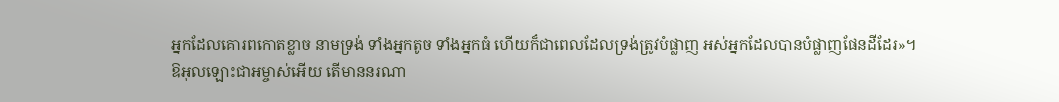អ្នកដែលគោរពកោតខ្លាច នាមទ្រង់ ទាំងអ្នកតូច ទាំងអ្នកធំ ហើយក៏ជាពេលដែលទ្រង់ត្រូវបំផ្លាញ អស់អ្នកដែលបានបំផ្លាញផែនដីដែរ»។
ឱអុលឡោះជាអម្ចាស់អើយ តើមាននរណា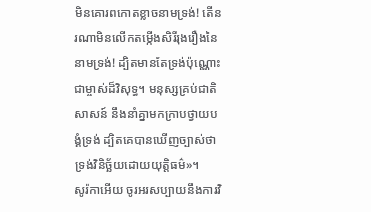មិនគោរពកោតខ្លាចនាមទ្រង់! តើនរណាមិនលើកតម្កើងសិរីរុងរឿងនៃនាមទ្រង់! ដ្បិតមានតែទ្រង់ប៉ុណ្ណោះជាម្ចាស់ដ៏វិសុទ្ធ។ មនុស្សគ្រប់ជាតិសាសន៍ នឹងនាំគ្នាមកក្រាបថ្វាយបង្គំទ្រង់ ដ្បិតគេបានឃើញច្បាស់ថា ទ្រង់វិនិច្ឆ័យដោយយុត្ដិធម៌»។
សូរ៉កាអើយ ចូរអរសប្បាយនឹងការវិ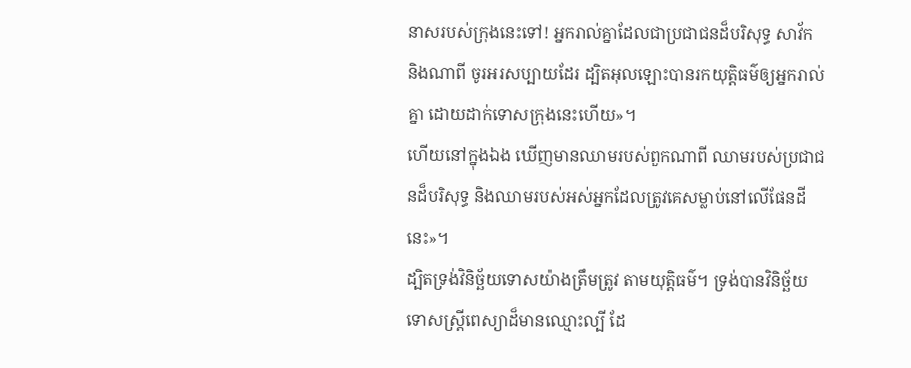នាសរបស់ក្រុងនេះទៅ! អ្នករាល់គ្នាដែលជាប្រជាជនដ៏បរិសុទ្ធ សាវ័ក និងណាពី ចូរអរសប្បាយដែរ ដ្បិតអុលឡោះបានរកយុត្ដិធម៌ឲ្យអ្នករាល់គ្នា ដោយដាក់ទោសក្រុងនេះហើយ»។
ហើយនៅក្នុងឯង ឃើញមានឈាមរបស់ពួកណាពី ឈាមរបស់ប្រជាជនដ៏បរិសុទ្ធ និងឈាមរបស់អស់អ្នកដែលត្រូវគេសម្លាប់នៅលើផែនដីនេះ»។
ដ្បិតទ្រង់វិនិច្ឆ័យទោសយ៉ាងត្រឹមត្រូវ តាមយុត្ដិធម៌។ ទ្រង់បានវិនិច្ឆ័យទោសស្ដ្រីពេស្យាដ៏មានឈ្មោះល្បី ដែ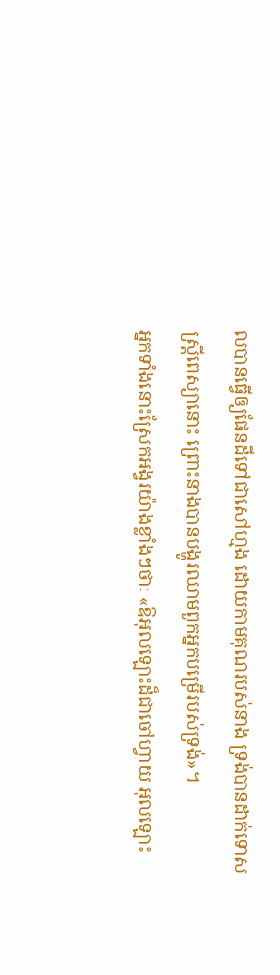លបានធ្វើឲ្យផែនដីទៅជាសៅហ្មង ដោយកាមគុណរបស់នាង ទ្រង់បានដាក់ទោសស្ដ្រីពេស្យានោះ ព្រោះនាងបានបង្ហូរឈាមពួកអ្នកបម្រើរបស់ទ្រង់»។
អ្នកទាំងនោះស្រែកអង្វរយ៉ាងខ្លាំងៗថាៈ «ឱអុលឡោះដ៏ជាចៅហ្វាយ អុលឡោះ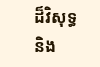ដ៏វិសុទ្ធ និង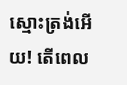ស្មោះត្រង់អើយ! តើពេល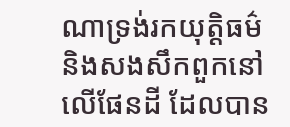ណាទ្រង់រកយុត្ដិធម៌ និងសងសឹកពួកនៅលើផែនដី ដែលបាន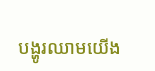បង្ហូរឈាមយើង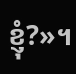ខ្ញុំ?»។